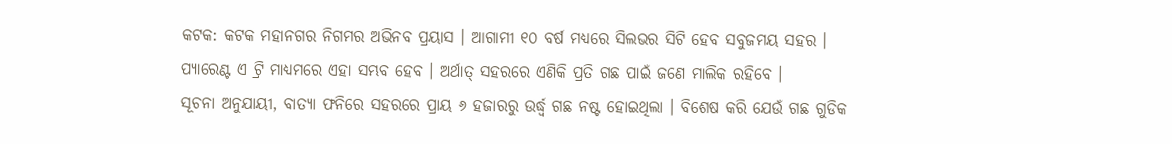କଟକ: କଟକ ମହାନଗର ନିଗମର ଅଭିନବ ପ୍ରୟାସ । ଆଗାମୀ ୧୦ ବର୍ଷ ମଧ୍ୟରେ ସିଲଭର ସିଟି ହେବ ସବୁଜମୟ ସହର । ପ୍ୟାରେଣ୍ଟ ଏ ଟ୍ରି ମାଧ୍ୟମରେ ଏହା ସମ୍ଭବ ହେବ । ଅର୍ଥାତ୍ ସହରରେ ଏଣିକି ପ୍ରତି ଗଛ ପାଇଁ ଜଣେ ମାଲିକ ରହିବେ ।
ସୂଚନା ଅନୁଯାୟୀ, ବାତ୍ୟା ଫନିରେ ସହରରେ ପ୍ରାୟ ୬ ହଜାରରୁ ଉର୍ଦ୍ଧ୍ବ ଗଛ ନଷ୍ଟ ହୋଇଥିଲା । ବିଶେଷ କରି ଯେଉଁ ଗଛ ଗୁଡିକ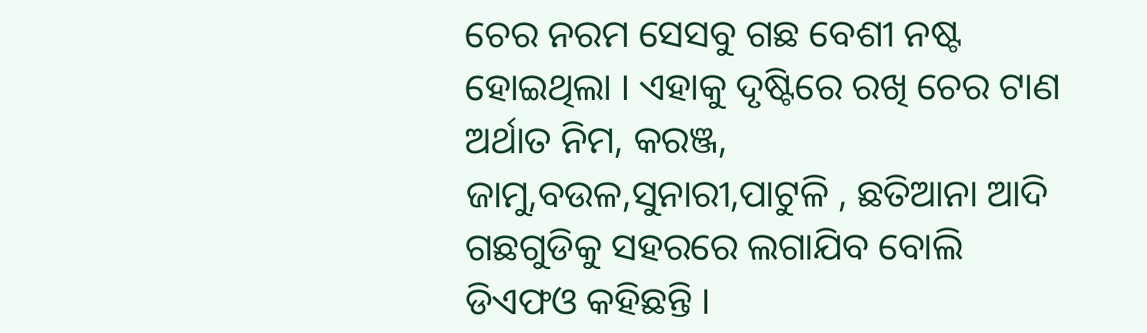ଚେର ନରମ ସେସବୁ ଗଛ ବେଶୀ ନଷ୍ଟ ହୋଇଥିଲା । ଏହାକୁ ଦୃଷ୍ଟିରେ ରଖି ଚେର ଟାଣ ଅର୍ଥାତ ନିମ, କରଞ୍ଜ, ଜାମୁ,ବଉଳ,ସୁନାରୀ,ପାଟୁଳି , ଛତିଆନା ଆଦି ଗଛଗୁଡିକୁ ସହରରେ ଲଗାଯିବ ବୋଲି ଡିଏଫଓ କହିଛନ୍ତି ।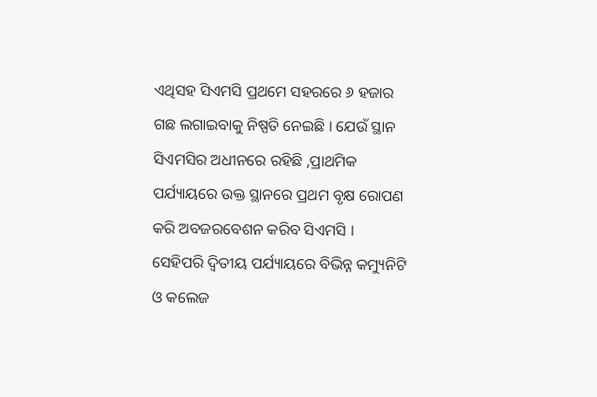ଏଥିସହ ସିଏମସି ପ୍ରଥମେ ସହରରେ ୬ ହଜାର ଗଛ ଲଗାଇବାକୁ ନିଷ୍ପତି ନେଇଛି । ଯେଉଁ ସ୍ଥାନ ସିଏମସିର ଅଧୀନରେ ରହିଛି ,ପ୍ରାଥମିକ ପର୍ଯ୍ୟାୟରେ ଉକ୍ତ ସ୍ଥାନରେ ପ୍ରଥମ ବୃକ୍ଷ ରୋପଣ କରି ଅବଜରବେଶନ କରିବ ସିଏମସି ।
ସେହିପରି ଦ୍ବିତୀୟ ପର୍ଯ୍ୟାୟରେ ବିଭିନ୍ନ କମ୍ୟୁନିଟି ଓ କଲେଜ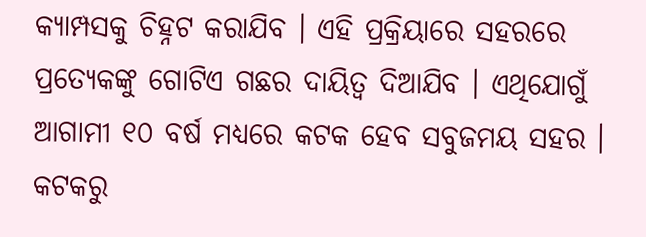କ୍ୟାମ୍ପସକୁ ଚିହ୍ନଟ କରାଯିବ । ଏହି ପ୍ରକ୍ରିୟାରେ ସହରରେ ପ୍ରତ୍ୟେକଙ୍କୁ ଗୋଟିଏ ଗଛର ଦାୟିତ୍ବ ଦିଆଯିବ । ଏଥିଯୋଗୁଁ ଆଗାମୀ ୧୦ ବର୍ଷ ମଧ୍ୟରେ କଟକ ହେବ ସବୁଜମୟ ସହର ।
କଟକରୁ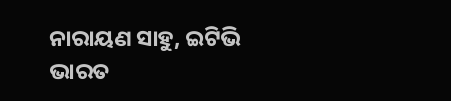ନାରାୟଣ ସାହୁ, ଇଟିଭି ଭାରତ